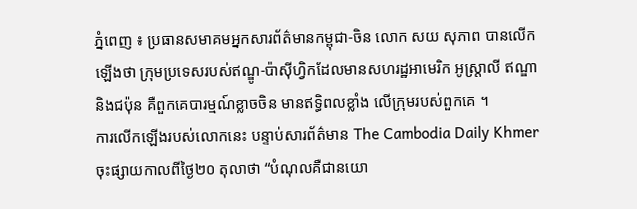ភ្នំពេញ ៖ ប្រធានសមាគមអ្នកសារព័ត៌មានកម្ពុជា-ចិន លោក សយ សុភាព បានលើកឡើងថា ក្រុមប្រទេសរបស់ឥណ្ឌូ-ប៉ាស៊ីហ្វិកដែលមានសហរដ្ឋអាមេរិក អូស្ត្រាលី ឥណ្ឌា និងជប៉ុន គឺពួកគេបារម្មណ៍ខ្លាចចិន មានឥទ្ធិពលខ្លាំង លើក្រុមរបស់ពួកគេ ។
ការលើកឡើងរបស់លោកនេះ បន្ទាប់សារព័ត៌មាន The Cambodia Daily Khmer ចុះផ្សាយកាលពីថ្ងៃ២០ តុលាថា “បំណុលគឺជានយោ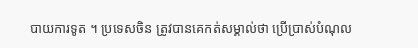បាយការទូត ។ ប្រទេសចិន ត្រូវបានគេកត់សម្គាល់ថា ប្រើប្រាស់បំណុល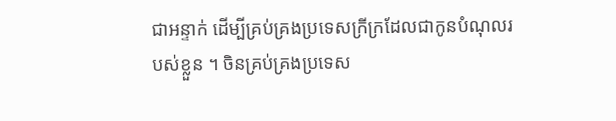ជាអន្ទាក់ ដើម្បីគ្រប់គ្រងប្រទេសក្រីក្រដែលជាកូនបំណុលរបស់ខ្លួន ។ ចិនគ្រប់គ្រងប្រទេស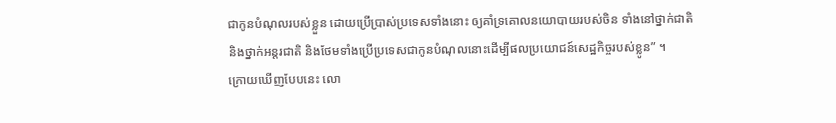ជាកូនបំណុលរបស់ខ្លួន ដោយប្រើប្រាស់ប្រទេសទាំងនោះ ឲ្យគាំទ្រគោលនយោបាយរបស់ចិន ទាំងនៅថ្នាក់ជាតិ និងថ្នាក់អន្តរជាតិ និងថែមទាំងប្រើប្រទេសជាកូនបំណុលនោះដើម្បីផលប្រយោជន៍សេដ្ឋកិច្ចរបស់ខ្លូន” ។
ក្រោយឃើញបែបនេះ លោ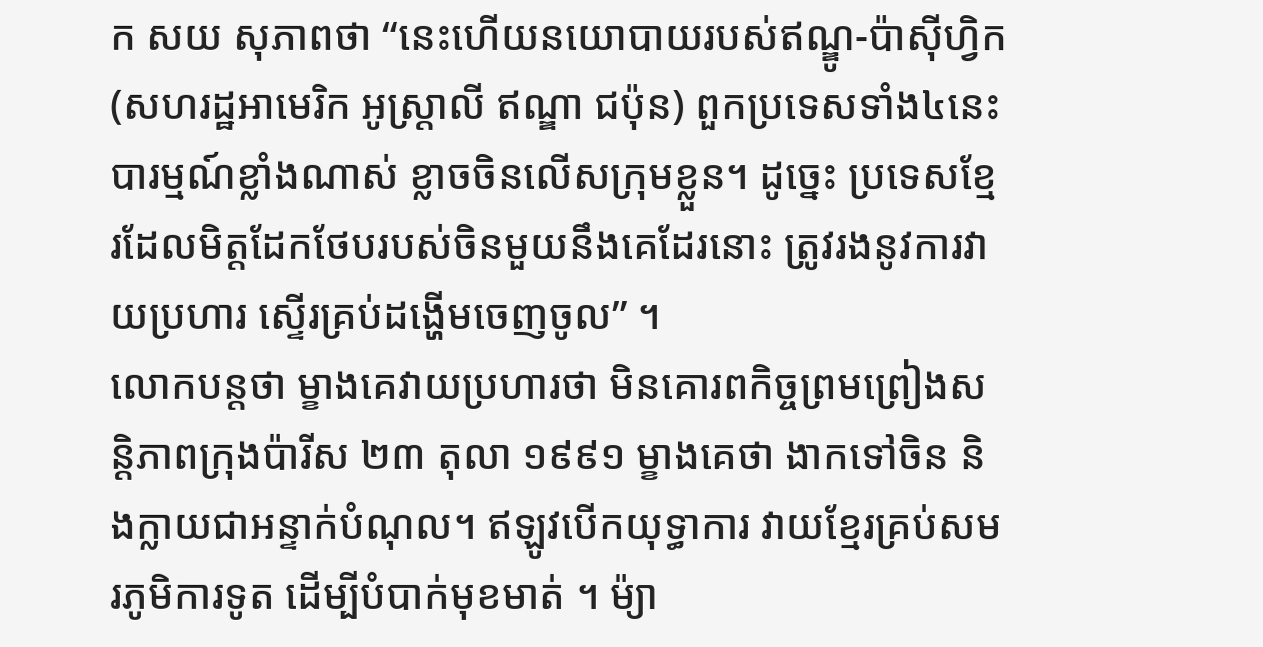ក សយ សុភាពថា “នេះហើយនយោបាយរបស់ឥណ្ឌូ-ប៉ាស៊ីហ្វិក (សហរដ្ឋអាមេរិក អូស្ត្រាលី ឥណ្ឌា ជប៉ុន) ពួកប្រទេសទាំង៤នេះ បារម្មណ៍ខ្លាំងណាស់ ខ្លាចចិនលើសក្រុមខ្លួន។ ដូច្នេះ ប្រទេសខ្មែរដែលមិត្តដែកថែបរបស់ចិនមួយនឹងគេដែរនោះ ត្រូវរងនូវការវាយប្រហារ ស្ទើរគ្រប់ដង្ហើមចេញចូល” ។
លោកបន្តថា ម្ខាងគេវាយប្រហារថា មិនគោរពកិច្ចព្រមព្រៀងសន្តិភាពក្រុងប៉ារីស ២៣ តុលា ១៩៩១ ម្ខាងគេថា ងាកទៅចិន និងក្លាយជាអន្ទាក់បំណុល។ ឥឡូវបើកយុទ្ធាការ វាយខ្មែរគ្រប់សមរភូមិការទូត ដើម្បីបំបាក់មុខមាត់ ។ ម៉្យា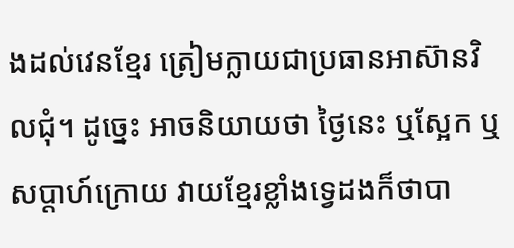ងដល់វេនខ្មែរ ត្រៀមក្លាយជាប្រធានអាស៊ានវិលជុំ។ ដូច្នេះ អាចនិយាយថា ថ្ងៃនេះ ឬស្អែក ឬសប្តាហ៍ក្រោយ វាយខ្មែរខ្លាំងទ្វេដងក៏ថាបា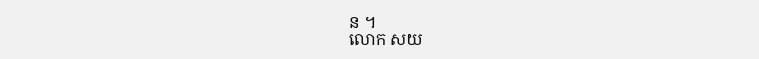ន ។
លោក សយ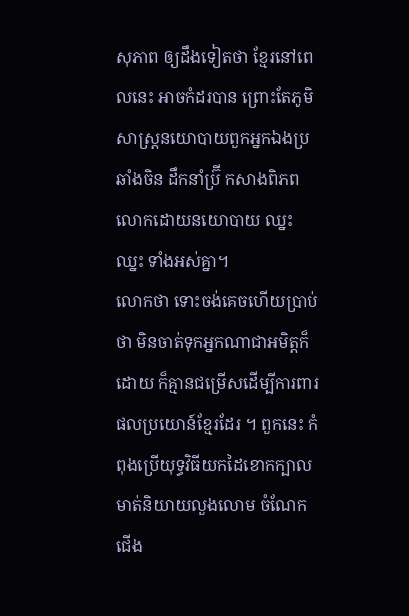សុភាព ឲ្យដឹងទៀតថា ខ្មែរនៅពេលនេះ អាចកំដរបាន ព្រោះតែភូមិសាស្ត្រនយោបាយពួកអ្នកឯងប្រឆាំងចិន ដឹកនាំប្រ៊ី កសាងពិភពលោកដោយនយោបាយ ឈ្នះ ឈ្នះ ទាំងអស់គ្នា។
លោកថា ទោះចង់គេចហើយប្រាប់ថា មិនចាត់ទុកអ្នកណាជាអមិត្តក៏ដោយ ក៏គ្មានជម្រើសដើម្បីការពារផលប្រយោន៍ខ្មែរដែរ ។ ពួកនេះ កំពុងប្រើយុទ្ធវិធីយកដៃខោកក្បាល មាត់និយាយលួងលោម ចំណែកជើង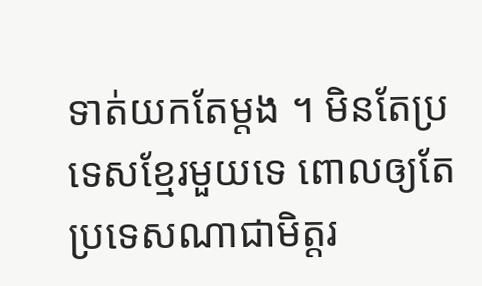ទាត់យកតែម្តង ។ មិនតែប្រទេសខ្មែរមួយទេ ពោលឲ្យតែប្រទេសណាជាមិត្តរ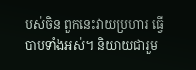បស់ចិន ពួកនេះវាយប្រហារ ធ្វើបាបទាំងអស់។ និយាយជារួម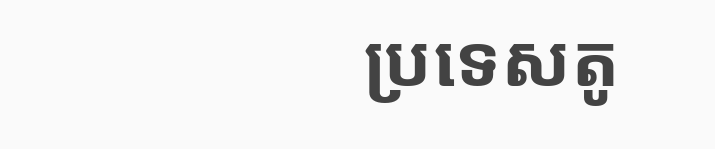ប្រទេសតូ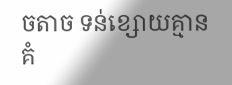ចតាច ទន់ខ្សោយគ្មានគំ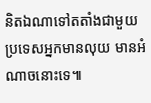និតឯណាទៅតតាំងជាមួយប្រទេសអ្នកមានលុយ មានអំណាចនោះទេ៕